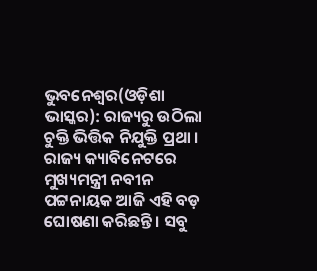ଭୁବନେଶ୍ୱର(ଓଡ଼ିଶା ଭାସ୍କର): ରାଜ୍ୟରୁ ଉଠିଲା ଚୁକ୍ତି ଭିତ୍ତିକ ନିଯୁକ୍ତି ପ୍ରଥା । ରାଜ୍ୟ କ୍ୟାବିନେଟରେ ମୁଖ୍ୟମନ୍ତ୍ରୀ ନବୀନ ପଟ୍ଟନାୟକ ଆଜି ଏହି ବଡ଼ ଘୋଷଣା କରିଛନ୍ତି । ସବୁ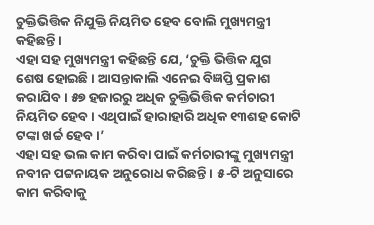ଚୁକ୍ତିଭିତ୍ତିକ ନିଯୁକ୍ତି ନିୟମିତ ହେବ ବୋଲି ମୁଖ୍ୟମନ୍ତ୍ରୀ କହିଛନ୍ତି ।
ଏହା ସହ ମୁଖ୍ୟମନ୍ତ୍ରୀ କହିଛନ୍ତି ଯେ, ‘ଚୁକ୍ତି ଭିତ୍ତିକ ଯୁଗ ଶେଷ ହୋଇଛି । ଆସନ୍ତାକାଲି ଏନେଇ ବିଜ୍ଞପ୍ତି ପ୍ରକାଶ କରାଯିବ । ୫୭ ହଜାରରୁ ଅଧିକ ଚୁକ୍ତିଭିତ୍ତିକ କର୍ମଚାରୀ ନିୟମିତ ହେବ । ଏଥିପାଇଁ ହାରାହାରି ଅଧିକ ୧୩ଶହ କୋଟି ଟଙ୍କା ଖର୍ଚ୍ଚ ହେବ ।’
ଏହା ସହ ଭଲ କାମ କରିବା ପାଇଁ କର୍ମଚାରୀଙ୍କୁ ମୁଖ୍ୟମନ୍ତ୍ରୀ ନବୀନ ପଟ୍ଟନାୟକ ଅନୁରୋଧ କରିଛନ୍ତି । ୫-ଟି ଅନୁସାରେ କାମ କରିବାକୁ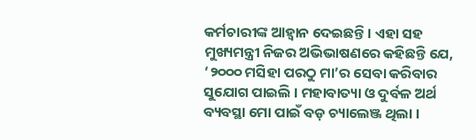କର୍ମଚାରୀଙ୍କ ଆହ୍ୱାନ ଦେଇଛନ୍ତି । ଏହା ସହ ମୁଖ୍ୟମନ୍ତ୍ରୀ ନିଜର ଅଭିଭାଷଣରେ କହିଛନ୍ତି ଯେ, ‘୨୦୦୦ ମସିହା ପରଠୁ ମା’ର ସେବା କରିବାର ସୁଯୋଗ ପାଇଲି । ମହାବାତ୍ୟା ଓ ଦୁର୍ବଳ ଅର୍ଥ ବ୍ୟବସ୍ଥା ମୋ ପାଇଁ ବଡ଼ ଚ୍ୟାଲେଞ୍ଜ ଥିଲା ।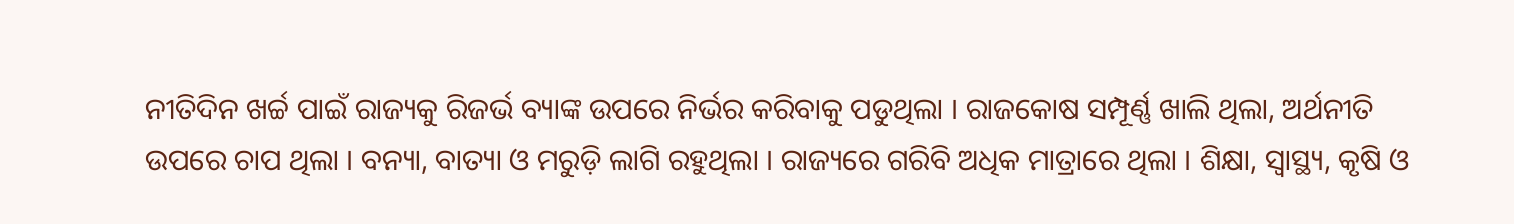ନୀତିଦିନ ଖର୍ଚ୍ଚ ପାଇଁ ରାଜ୍ୟକୁ ରିଜର୍ଭ ବ୍ୟାଙ୍କ ଉପରେ ନିର୍ଭର କରିବାକୁ ପଡୁଥିଲା । ରାଜକୋଷ ସମ୍ପୂର୍ଣ୍ଣ ଖାଲି ଥିଲା, ଅର୍ଥନୀତି ଉପରେ ଚାପ ଥିଲା । ବନ୍ୟା, ବାତ୍ୟା ଓ ମରୁଡ଼ି ଲାଗି ରହୁଥିଲା । ରାଜ୍ୟରେ ଗରିବି ଅଧିକ ମାତ୍ରାରେ ଥିଲା । ଶିକ୍ଷା, ସ୍ୱାସ୍ଥ୍ୟ, କୃଷି ଓ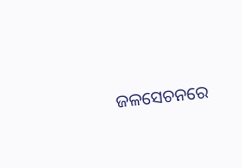ଜଳସେଚନରେ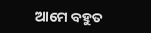ଆମେ ବହୁତ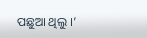ପଛୁଆ ଥିଲୁ ।’